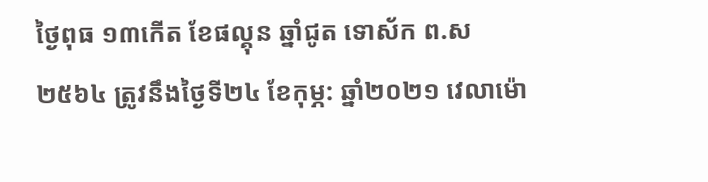ថ្ងៃពុធ ១៣កើត ខែផល្គុន ឆ្នាំជូត ទោស័ក ព.ស ២៥៦៤ ត្រូវនឹងថ្ងៃទី២៤ ខែកុម្ភ: ឆ្នាំ២០២១ វេលាម៉ោ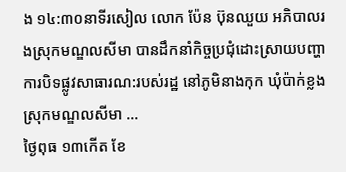ង ១៤:៣០នាទីរសៀល លោក ប៉ែន ប៊ុនឈួយ អភិបាលរងស្រុកមណ្ឌលសីមា បានដឹកនាំកិច្ចប្រជុំដោះស្រាយបញ្ហាការបិទផ្លូវសាធារណ:របស់រដ្ឋ នៅភូមិនាងកុក ឃុំប៉ាក់ខ្លង ស្រុកមណ្ឌលសីមា ...
ថ្ងៃពុធ ១៣កើត ខែ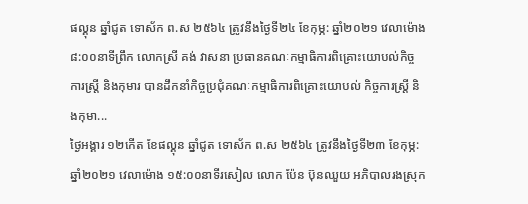ផល្គុន ឆ្នាំជូត ទោស័ក ព.ស ២៥៦៤ ត្រូវនឹងថ្ងៃទី២៤ ខែកុម្ភ: ឆ្នាំ២០២១ វេលាម៉ោង ៨:០០នាទីព្រឹក លោកស្រី គង់ វាសនា ប្រធានគណៈកម្មាធិការពិគ្រោះយោបល់កិច្ចការស្ដ្រី និងកុមារ បានដឹកនាំកិច្ចប្រជុំគណៈកម្មាធិការពិគ្រោះយោបល់ កិច្ចការស្ដ្រី និងកុមា...
ថ្ងៃអង្គារ ១២កើត ខែផល្គុន ឆ្នាំជូត ទោស័ក ព.ស ២៥៦៤ ត្រូវនឹងថ្ងៃទី២៣ ខែកុម្ភ: ឆ្នាំ២០២១ វេលាម៉ោង ១៥:០០នាទីរសៀល លោក ប៉ែន ប៊ុនឈួយ អភិបាលរងស្រុក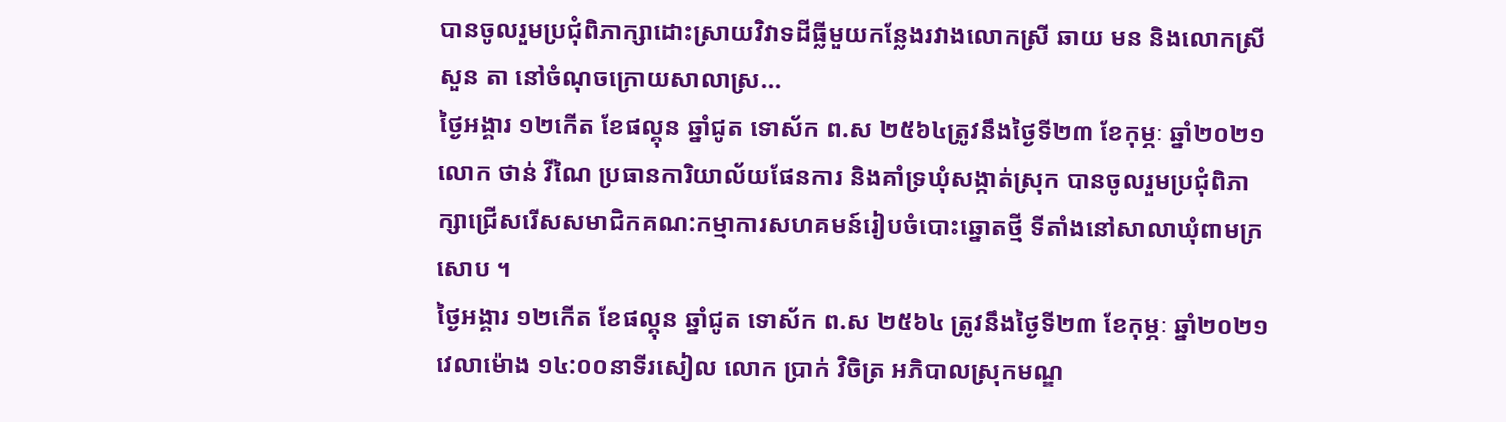បានចូលរួមប្រជុំពិភាក្សាដោះស្រាយវិវាទដីធ្លីមួយកន្លែងរវាងលោកស្រី ឆាយ មន និងលោកស្រី សួន តា នៅចំណុចក្រោយសាលាស្រ...
ថ្ងៃអង្គារ ១២កើត ខែផល្គុន ឆ្នាំជូត ទោស័ក ព.ស ២៥៦៤ត្រូវនឹងថ្ងៃទី២៣ ខែកុម្ភៈ ឆ្នាំ២០២១ លោក ថាន់ វីណៃ ប្រធានការិយាល័យផែនការ និងគាំទ្រឃុំសង្កាត់ស្រុក បានចូលរួមប្រជុំពិភាក្សាជ្រើសរើសសមាជិកគណ:កម្មាការសហគមន៍រៀបចំបោះឆ្នោតថ្មី ទីតាំងនៅសាលាឃុំពាមក្រសោប ។
ថ្ងៃអង្គារ ១២កើត ខែផល្គុន ឆ្នាំជូត ទោស័ក ព.ស ២៥៦៤ ត្រូវនឹងថ្ងៃទី២៣ ខែកុម្ភៈ ឆ្នាំ២០២១ វេលាម៉ោង ១៤:០០នាទីរសៀល លោក ប្រាក់ វិចិត្រ អភិបាលស្រុកមណ្ឌ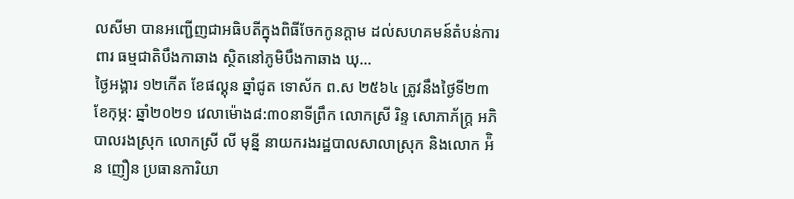លសីមា បានអញ្ជើញជាអធិបតីក្នុងពិធីចែកកូនក្ដាម ដល់សហគមន៍តំបន់ការពារ ធម្មជាតិបឹងកាឆាង ស្ថិតនៅភូមិបឹងកាឆាង ឃុ...
ថ្ងៃអង្គារ ១២កើត ខែផល្គុន ឆ្នាំជូត ទោស័ក ព.ស ២៥៦៤ ត្រូវនឹងថ្ងៃទី២៣ ខែកុម្ភ: ឆ្នាំ២០២១ វេលាម៉ោង៨:៣០នាទីព្រឹក លោកស្រី រិន្ទ សោភាភ័ក្ត្រ អភិបាលរងស្រុក លោកស្រី លី មុន្នី នាយករងរដ្ឋបាលសាលាស្រុក និងលោក អ៉ិន ញឿន ប្រធានការិយា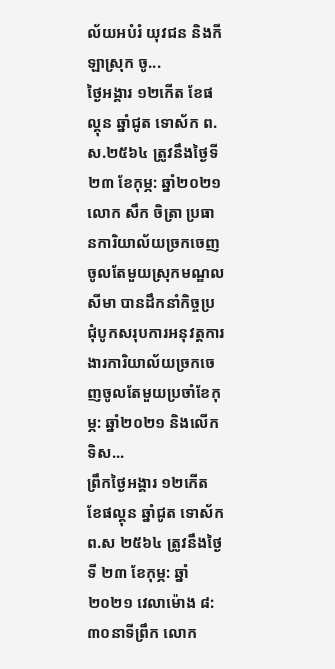ល័យអបំរំ យុវជន និងកីឡាស្រុក ចូ...
ថ្ងៃអង្គារ ១២កើត ខែផល្គុន ឆ្នាំជូត ទោស័ក ព.ស.២៥៦៤ ត្រូវនឹងថ្ងៃទី២៣ ខែកុម្ភ: ឆ្នាំ២០២១ លោក សឹក ចិត្រា ប្រធានការិយាល័យច្រកចេញចូលតែមួយស្រុកមណ្ឌលសីមា បានដឹកនាំកិច្ចប្រជុំបូកសរុបការអនុវត្តការងារការិយាល័យច្រកចេញចូលតែមួយប្រចាំខែកុម្ភ: ឆ្នាំ២០២១ និងលើកទិស...
ព្រឹកថ្ងៃអង្គារ ១២កើត ខែផល្គុន ឆ្នាំជូត ទោស័ក ព.ស ២៥៦៤ ត្រូវនឹងថ្ងៃទី ២៣ ខែកុម្ភ: ឆ្នាំ២០២១ វេលាម៉ោង ៨:៣០នាទីព្រឹក លោក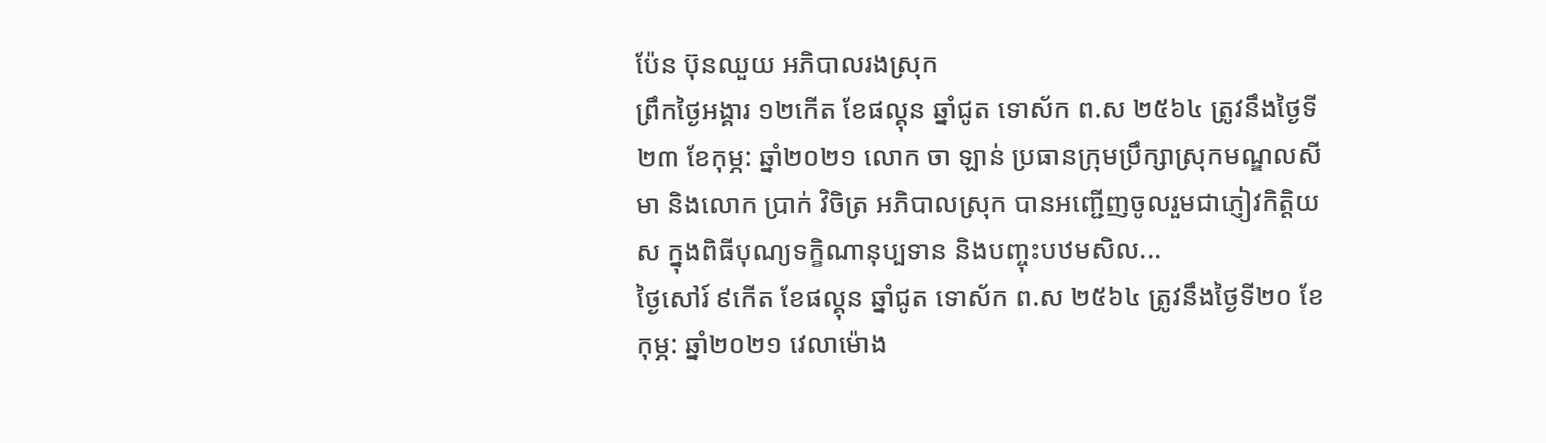ប៉ែន ប៊ុនឈួយ អភិបាលរងស្រុក
ព្រឹកថ្ងៃអង្គារ ១២កើត ខែផល្គុន ឆ្នាំជូត ទោស័ក ព.ស ២៥៦៤ ត្រូវនឹងថ្ងៃទី២៣ ខែកុម្ភ: ឆ្នាំ២០២១ លោក ចា ឡាន់ ប្រធានក្រុមប្រឹក្សាស្រុកមណ្ឌលសីមា និងលោក ប្រាក់ វិចិត្រ អភិបាលស្រុក បានអញ្ជើញចូលរួមជាភ្ញៀវកិត្តិយស ក្នុងពិធីបុណ្យទក្ខិណានុប្បទាន និងបញ្ចុះបឋមសិល...
ថ្ងៃសៅរ៍ ៩កើត ខែផល្គុន ឆ្នាំជូត ទោស័ក ព.ស ២៥៦៤ ត្រូវនឹងថ្ងៃទី២០ ខែកុម្ភ: ឆ្នាំ២០២១ វេលាម៉ោង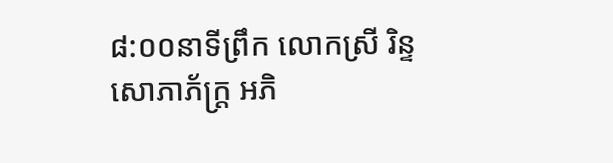៨:០០នាទីព្រឹក លោកស្រី រិន្ទ សោភាភ័ក្ត្រ អភិ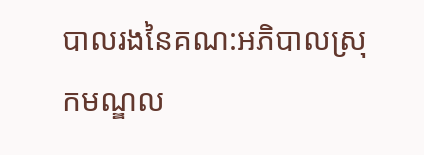បាលរងនៃគណ:អភិបាលស្រុកមណ្ឌល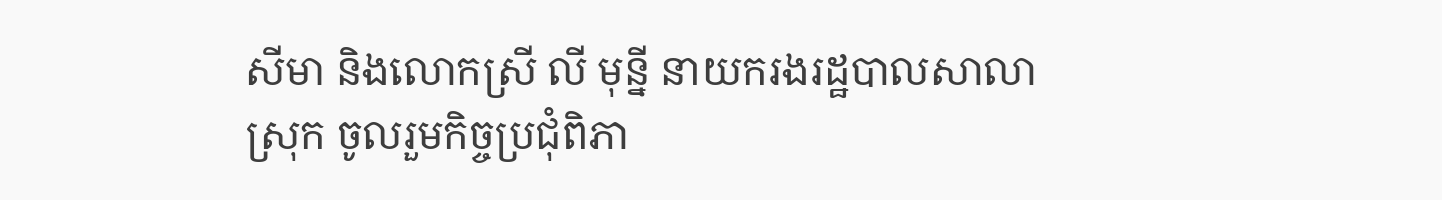សីមា និងលោកស្រី លី មុន្នី នាយករងរដ្ឋបាលសាលាស្រុក ចូលរួមកិច្ចប្រជុំពិភា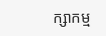ក្សាកម្ម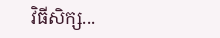វិធីសិក្ស...